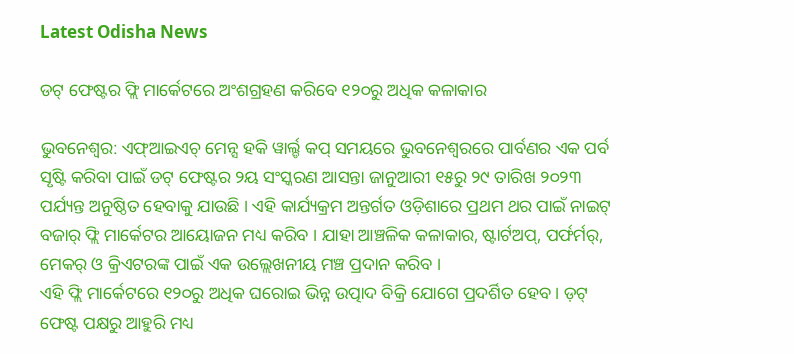Latest Odisha News

ଡଟ୍ ଫେଷ୍ଟର ଫ୍ଲି ମାର୍କେଟରେ ଅଂଶଗ୍ରହଣ କରିବେ ୧୨୦ରୁ ଅଧିକ କଳାକାର

ଭୁବନେଶ୍ୱର: ଏଫ୍ଆଇଏଚ୍ ମେନ୍ସ ହକି ୱାର୍ଲ୍ଡ କପ୍ ସମୟରେ ଭୁବନେଶ୍ୱରରେ ପାର୍ବଣର ଏକ ପର୍ବ ସୃଷ୍ଟି କରିବା ପାଇଁ ଡଟ୍ ଫେଷ୍ଟର ୨ୟ ସଂସ୍କରଣ ଆସନ୍ତା ଜାନୁଆରୀ ୧୫ରୁ ୨୯ ତାରିଖ ୨୦୨୩ ପର୍ଯ୍ୟନ୍ତ ଅନୁଷ୍ଠିତ ହେବାକୁ ଯାଉଛି । ଏହି କାର୍ଯ୍ୟକ୍ରମ ଅନ୍ତର୍ଗତ ଓଡ଼ିଶାରେ ପ୍ରଥମ ଥର ପାଇଁ ନାଇଟ୍ ବଜାର୍ ଫ୍ଲି ମାର୍କେଟର ଆୟୋଜନ ମଧ୍ୟ କରିବ । ଯାହା ଆଞ୍ଚଳିକ କଳାକାର, ଷ୍ଟାର୍ଟଅପ୍, ପର୍ଫର୍ମର୍, ମେକର୍ ଓ କ୍ରିଏଟରଙ୍କ ପାଇଁ ଏକ ଉଲ୍ଲେଖନୀୟ ମଞ୍ଚ ପ୍ରଦାନ କରିବ ।
ଏହି ଫ୍ଲି ମାର୍କେଟରେ ୧୨୦ରୁ ଅଧିକ ଘରୋଇ ଭିନ୍ନ ଉତ୍ପାଦ ବିକ୍ରି ଯୋଗେ ପ୍ରଦର୍ଶିତ ହେବ । ଡ଼ଟ୍ ଫେଷ୍ଟ ପକ୍ଷରୁ ଆହୁରି ମଧ୍ୟ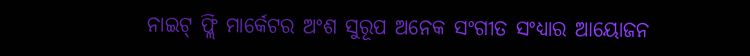ନାଇଟ୍ ଫ୍ଲି ମାର୍କେଟର ଅଂଶ ସୁରୂପ ଅନେକ ସଂଗୀତ ସଂଧ୍ୟାର ଆୟୋଜନ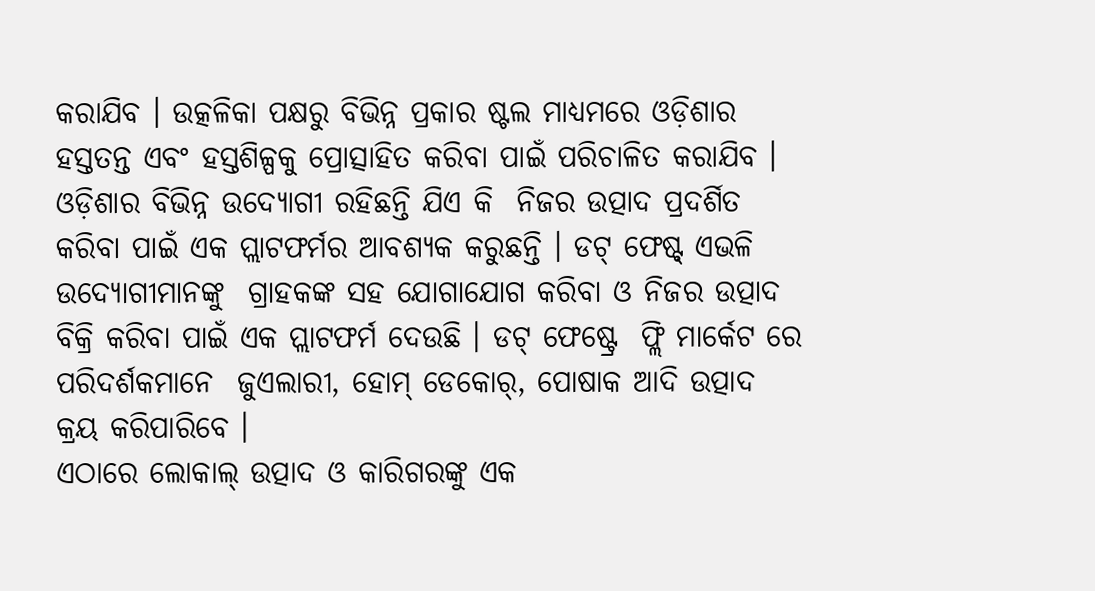କରାଯିବ । ଉତ୍କଳିକା ପକ୍ଷରୁ ବିଭିନ୍ନ ପ୍ରକାର ଷ୍ଟଲ ମାଧ୍ୟମରେ ଓଡ଼ିଶାର ହସ୍ତତନ୍ତ ଏବଂ ହସ୍ତଶିଳ୍ପକୁ ପ୍ରୋତ୍ସାହିତ କରିବା ପାଇଁ ପରିଚାଳିତ କରାଯିବ ।
ଓଡ଼ିଶାର ବିଭିନ୍ନ ଉଦ୍ୟୋଗୀ ରହିଛନ୍ତି ଯିଏ କି  ନିଜର ଉତ୍ପାଦ ପ୍ରଦର୍ଶିତ କରିବା ପାଇଁ ଏକ ପ୍ଲାଟଫର୍ମର ଆବଶ୍ୟକ କରୁଛନ୍ତି । ଡଟ୍ ଫେଷ୍ଟ୍ ଏଭଳି ଉଦ୍ୟୋଗୀମାନଙ୍କୁ  ଗ୍ରାହକଙ୍କ ସହ ଯୋଗାଯୋଗ କରିବା ଓ ନିଜର ଉତ୍ପାଦ ବିକ୍ରି କରିବା ପାଇଁ ଏକ ପ୍ଲାଟଫର୍ମ ଦେଉଛି । ଡଟ୍ ଫେଷ୍ଟ୍ରେ  ଫ୍ଲି ମାର୍କେଟ ରେ ପରିଦର୍ଶକମାନେ  ଜୁଏଲାରୀ, ହୋମ୍ ଡେକୋର୍, ପୋଷାକ ଆଦି ଉତ୍ପାଦ କ୍ରୟ କରିପାରିବେ ।
ଏଠାରେ ଲୋକାଲ୍ ଉତ୍ପାଦ ଓ କାରିଗରଙ୍କୁ ଏକ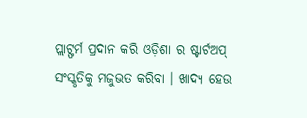ପ୍ଲାଟ୍ଫର୍ମ ପ୍ରଦାନ କରି ଓଡ଼ିଶା ର ଷ୍ଟାର୍ଟଅପ୍ ସଂସ୍କୃତିକୁ ମଜୁଭତ କରିବା । ଖାଦ୍ୟ ହେଉ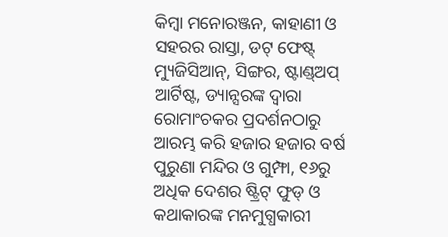କିମ୍ବା ମନୋରଞ୍ଜନ, କାହାଣୀ ଓ ସହରର ରାସ୍ତା, ଡଟ୍ ଫେଷ୍ଟ୍  ମ୍ୟୁଜିସିଆନ୍, ସିଙ୍ଗର, ଷ୍ଟାଣ୍ଡ୍ଅପ୍ ଆର୍ଟିଷ୍ଟ, ଡ୍ୟାନ୍ସରଙ୍କ ଦ୍ୱାରା ରୋମାଂଚକର ପ୍ରଦର୍ଶନଠାରୁ ଆରମ୍ଭ କରି ହଜାର ହଜାର ବର୍ଷ ପୁରୁଣା ମନ୍ଦିର ଓ ଗୁମ୍ଫା, ୧୬ରୁ ଅଧିକ ଦେଶର ଷ୍ଟ୍ରିଟ୍ ଫୁଡ୍ ଓ କଥାକାରଙ୍କ ମନମୁଗ୍ଧକାରୀ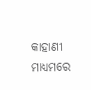କାହାଣୀ ମାଧ୍ୟମରେ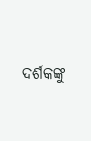ଦର୍ଶକଙ୍କୁ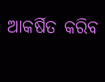ଆକର୍ଷିତ କରିବ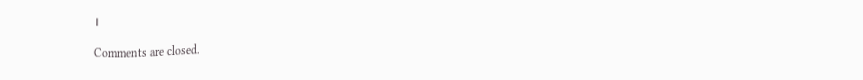।

Comments are closed.